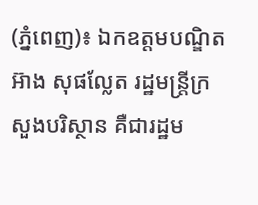(ភ្នំពេញ)៖ ឯកឧត្តមបណ្ឌិត អ៊ាង សុផល្លែត រដ្ឋមន្ត្រីក្រសួងបរិស្ថាន គឺជារដ្ឋម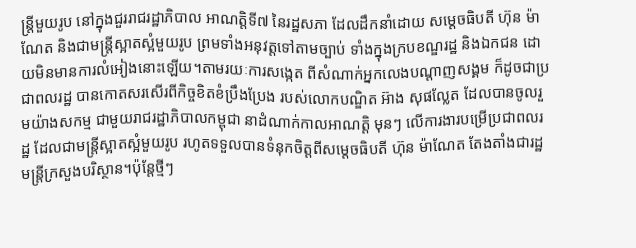ន្ត្រីមួយរូប នៅក្នុងជួររាជរដ្ឋាភិបាល អាណត្តិទី៧ នៃរដ្ឋសភា ដែលដឹកនាំដោយ សម្តេចធិបតី ហ៊ុន ម៉ាណែត និងជាមន្ត្រីស្អាតស្អំមួយរូប ព្រមទាំងអនុវត្តទៅតាមច្បាប់ ទាំងក្នុងក្របខណ្ឌរដ្ឋ និងឯកជន ដោយមិនមានការលំអៀងនោះឡើយ។តាមរយៈការសង្កេត ពីសំណាក់អ្នកលេងបណ្តាញសង្គម ក៏ដូចជាប្រជាពលរដ្ឋ បានកោតសរសើរពីកិច្ចខិតខំប្រឹងប្រែង របស់លោកបណ្ឌិត អ៊ាង សុផល្លែត ដែលបានចូលរួមយ៉ាងសកម្ម ជាមួយរាជរដ្ឋាភិបាលកម្ពុជា នាដំណាក់កាលអាណត្តិ មុនៗ លើការងារបម្រើប្រជាពលរដ្ឋ ដែលជាមន្ត្រីស្អាតស្អំមួយរូប រហូតទទួលបានទំនុកចិត្តពីសម្តេចធិបតី ហ៊ុន ម៉ាណែត តែងតាំងជារដ្ឋមន្ត្រីក្រសួងបរិស្ថាន។ប៉ុន្តែថ្មីៗ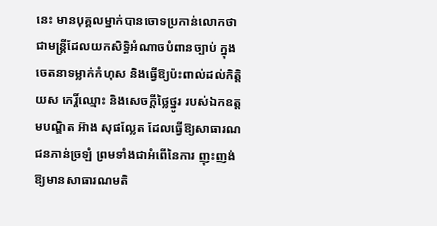នេះ មានបុគ្គលម្នាក់បានចោទប្រកាន់លោកថា ជាមន្ត្រីដែលយកសិទ្ធិអំណាចបំពានច្បាប់ ក្នុងចេតនាទម្លាក់កំហុស និងធ្វើឱ្យប៉ះពាល់ដល់កិត្តិយស កេរ្តិ៍ឈ្មោះ និងសេចក្តីថ្លៃថ្នូរ របស់ឯកឧត្តមបណ្ឌិត អ៊ាង សុផល្លែត ដែលធ្វើឱ្យសាធារណជនភាន់ច្រឡំ ព្រមទាំងជាអំពើនៃការ ញុះញង់ ឱ្យមានសាធារណមតិ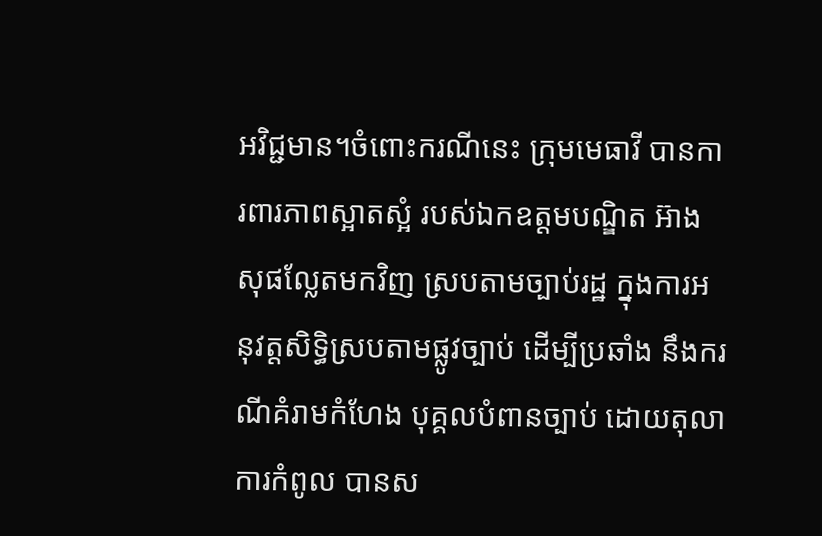អវិជ្ជមាន។ចំពោះករណីនេះ ក្រុមមេធាវី បានការពារភាពស្អាតស្អំ របស់ឯកឧត្តមបណ្ឌិត អ៊ាង សុផល្លែតមកវិញ ស្របតាមច្បាប់រដ្ឋ ក្នុងការអនុវត្តសិទ្ធិស្របតាមផ្លូវច្បាប់ ដើម្បីប្រឆាំង នឹងករណីគំរាមកំហែង បុគ្គលបំពានច្បាប់ ដោយតុលាការកំពូល បានស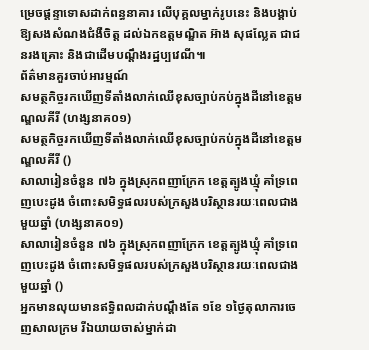ម្រេចផ្តន្ទាទោសដាក់ពន្ធនាគារ លើបុគ្គលម្នាក់រូបនេះ និងបង្គាប់ឱ្យសងសំណងជំងឺចិត្ត ដល់ឯកឧត្តមណ្ឌិត អ៊ាង សុផល្លែត ជាជនរងគ្រោះ និងជាដើមបណ្តឹងរដ្ឋប្បវេណី៕
ព័ត៌មានគួរចាប់អារម្មណ៍
សមត្ថកិច្ចរកឃើញទីតាំងលាក់ឈើខុសច្បាប់កប់ក្នុងដីនៅខេត្តមណ្ឌលគីរី (ហង្សនាគ០១)
សមត្ថកិច្ចរកឃើញទីតាំងលាក់ឈើខុសច្បាប់កប់ក្នុងដីនៅខេត្តមណ្ឌលគីរី ()
សាលារៀនចំនួន ៧៦ ក្នុងស្រុកពញាក្រែក ខេត្តត្បូងឃ្មុំ គាំទ្រពេញបេះដូង ចំពោះសមិទ្ធផលរបស់ក្រសួងបរិស្ថានរយៈពេលជាងមួយឆ្នាំ (ហង្សនាគ០១)
សាលារៀនចំនួន ៧៦ ក្នុងស្រុកពញាក្រែក ខេត្តត្បូងឃ្មុំ គាំទ្រពេញបេះដូង ចំពោះសមិទ្ធផលរបស់ក្រសួងបរិស្ថានរយៈពេលជាងមួយឆ្នាំ ()
អ្នកមានលុយមានឥទ្ធិពលដាក់បណ្តឹងតែ ១ខែ ១ថ្ងៃតុលាការចេញសាលក្រម រីឯយាយចាស់ម្នាក់ដា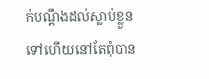ក់បណ្តឹងដល់ស្លាប់ខ្លួនទៅហើយនៅតែពុំបាន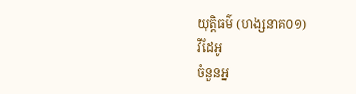យុត្តិធម៌ (ហង្សនាគ០១)
វីដែអូ
ចំនួនអ្ន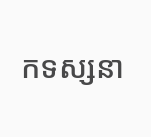កទស្សនា